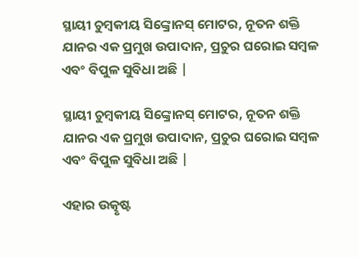ସ୍ଥାୟୀ ଚୁମ୍ବକୀୟ ସିଙ୍କ୍ରୋନସ୍ ମୋଟର, ନୂତନ ଶକ୍ତି ଯାନର ଏକ ପ୍ରମୁଖ ଉପାଦାନ, ପ୍ରଚୁର ଘରୋଇ ସମ୍ବଳ ଏବଂ ବିପୁଳ ସୁବିଧା ଅଛି |

ସ୍ଥାୟୀ ଚୁମ୍ବକୀୟ ସିଙ୍କ୍ରୋନସ୍ ମୋଟର, ନୂତନ ଶକ୍ତି ଯାନର ଏକ ପ୍ରମୁଖ ଉପାଦାନ, ପ୍ରଚୁର ଘରୋଇ ସମ୍ବଳ ଏବଂ ବିପୁଳ ସୁବିଧା ଅଛି |

ଏହାର ଉତ୍କୃଷ୍ଟ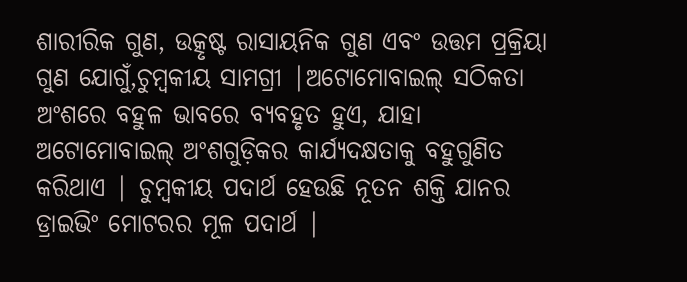ଶାରୀରିକ ଗୁଣ, ଉତ୍କୃଷ୍ଟ ରାସାୟନିକ ଗୁଣ ଏବଂ ଉତ୍ତମ ପ୍ରକ୍ରିୟା ଗୁଣ ଯୋଗୁଁ,ଚୁମ୍ବକୀୟ ସାମଗ୍ରୀ |ଅଟୋମୋବାଇଲ୍ ସଠିକତା ଅଂଶରେ ବହୁଳ ଭାବରେ ବ୍ୟବହୃତ ହୁଏ, ଯାହା ଅଟୋମୋବାଇଲ୍ ଅଂଶଗୁଡ଼ିକର କାର୍ଯ୍ୟଦକ୍ଷତାକୁ ବହୁଗୁଣିତ କରିଥାଏ | ଚୁମ୍ବକୀୟ ପଦାର୍ଥ ହେଉଛି ନୂତନ ଶକ୍ତି ଯାନର ଡ୍ରାଇଭିଂ ମୋଟରର ମୂଳ ପଦାର୍ଥ |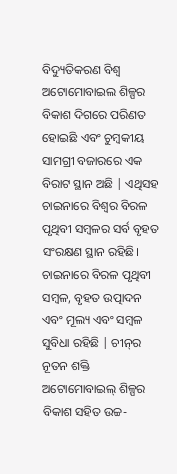ବିଦ୍ୟୁତିକରଣ ବିଶ୍ୱ ଅଟୋମୋବାଇଲ ଶିଳ୍ପର ବିକାଶ ଦିଗରେ ପରିଣତ ହୋଇଛି ଏବଂ ଚୁମ୍ବକୀୟ ସାମଗ୍ରୀ ବଜାରରେ ଏକ ବିରାଟ ସ୍ଥାନ ଅଛି | ଏଥିସହ ଚାଇନାରେ ବିଶ୍ୱର ବିରଳ ପୃଥିବୀ ସମ୍ବଳର ସର୍ବ ବୃହତ ସଂରକ୍ଷଣ ସ୍ଥାନ ରହିଛି। ଚାଇନାରେ ବିରଳ ପୃଥିବୀ ସମ୍ବଳ, ବୃହତ ଉତ୍ପାଦନ ଏବଂ ମୂଲ୍ୟ ଏବଂ ସମ୍ବଳ ସୁବିଧା ରହିଛି | ଚୀନ୍‌ର ନୂତନ ଶକ୍ତି ଅଟୋମୋବାଇଲ୍ ଶିଳ୍ପର ବିକାଶ ସହିତ ଉଚ୍ଚ-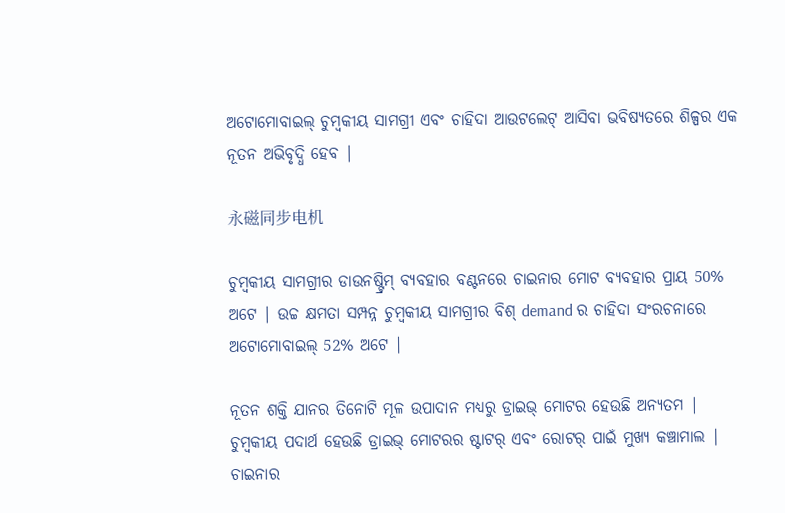ଅଟୋମୋବାଇଲ୍ ଚୁମ୍ବକୀୟ ସାମଗ୍ରୀ ଏବଂ ଚାହିଦା ଆଉଟଲେଟ୍ ଆସିବା ଭବିଷ୍ୟତରେ ଶିଳ୍ପର ଏକ ନୂତନ ଅଭିବୃଦ୍ଧି ହେବ |

永磁同步电机

ଚୁମ୍ବକୀୟ ସାମଗ୍ରୀର ଡାଉନଷ୍ଟ୍ରିମ୍ ବ୍ୟବହାର ବଣ୍ଟନରେ ଚାଇନାର ମୋଟ ବ୍ୟବହାର ପ୍ରାୟ 50% ଅଟେ | ଉଚ୍ଚ କ୍ଷମତା ସମ୍ପନ୍ନ ଚୁମ୍ବକୀୟ ସାମଗ୍ରୀର ବିଶ୍ demand ର ଚାହିଦା ସଂରଚନାରେ ଅଟୋମୋବାଇଲ୍ 52% ଅଟେ |

ନୂତନ ଶକ୍ତି ଯାନର ତିନୋଟି ମୂଳ ଉପାଦାନ ମଧ୍ୟରୁ ଡ୍ରାଇଭ୍ ମୋଟର ହେଉଛି ଅନ୍ୟତମ | ଚୁମ୍ବକୀୟ ପଦାର୍ଥ ହେଉଛି ଡ୍ରାଇଭ୍ ମୋଟରର ଷ୍ଟାଟର୍ ଏବଂ ରୋଟର୍ ପାଇଁ ମୁଖ୍ୟ କଞ୍ଚାମାଲ | ଚାଇନାର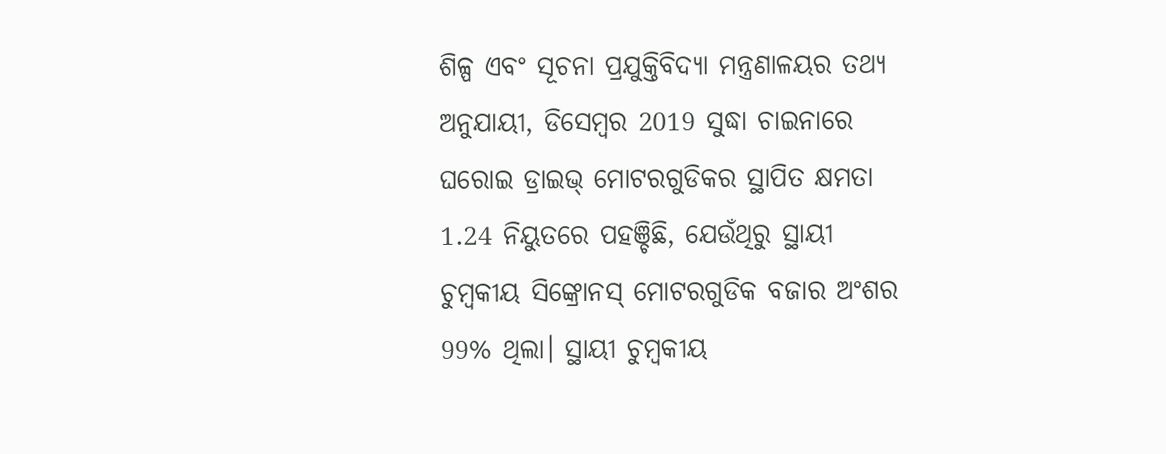ଶିଳ୍ପ ଏବଂ ସୂଚନା ପ୍ରଯୁକ୍ତିବିଦ୍ୟା ମନ୍ତ୍ରଣାଳୟର ତଥ୍ୟ ଅନୁଯାୟୀ, ଡିସେମ୍ବର 2019 ସୁଦ୍ଧା ଚାଇନାରେ ଘରୋଇ ଡ୍ରାଇଭ୍ ମୋଟରଗୁଡିକର ସ୍ଥାପିତ କ୍ଷମତା 1.24 ନିୟୁତରେ ପହଞ୍ଚିଛି, ଯେଉଁଥିରୁ ସ୍ଥାୟୀ ଚୁମ୍ବକୀୟ ସିଙ୍କ୍ରୋନସ୍ ମୋଟରଗୁଡିକ ବଜାର ଅଂଶର 99% ଥିଲା। ସ୍ଥାୟୀ ଚୁମ୍ବକୀୟ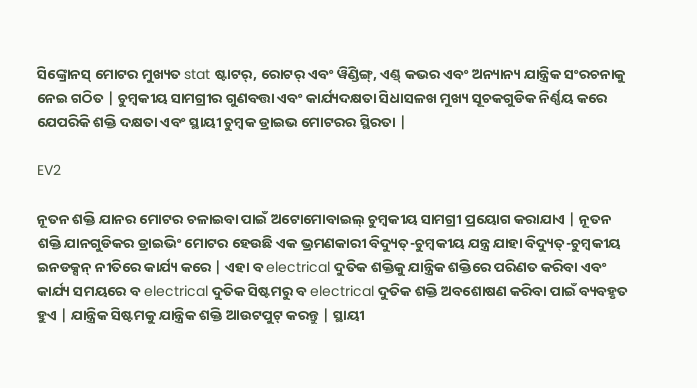ସିଙ୍କ୍ରୋନସ୍ ମୋଟର ମୁଖ୍ୟତ stat ଷ୍ଟାଟର୍, ରୋଟର୍ ଏବଂ ୱିଣ୍ଡିଙ୍ଗ୍, ଏଣ୍ଡ୍ କଭର ଏବଂ ଅନ୍ୟାନ୍ୟ ଯାନ୍ତ୍ରିକ ସଂରଚନାକୁ ନେଇ ଗଠିତ | ଚୁମ୍ବକୀୟ ସାମଗ୍ରୀର ଗୁଣବତ୍ତା ଏବଂ କାର୍ଯ୍ୟଦକ୍ଷତା ସିଧାସଳଖ ମୁଖ୍ୟ ସୂଚକଗୁଡିକ ନିର୍ଣ୍ଣୟ କରେ ଯେପରିକି ଶକ୍ତି ଦକ୍ଷତା ଏବଂ ସ୍ଥାୟୀ ଚୁମ୍ବକ ଡ୍ରାଇଭ ମୋଟରର ସ୍ଥିରତା |

EV2

ନୂତନ ଶକ୍ତି ଯାନର ମୋଟର ଚଳାଇବା ପାଇଁ ଅଟୋମୋବାଇଲ୍ ଚୁମ୍ବକୀୟ ସାମଗ୍ରୀ ପ୍ରୟୋଗ କରାଯାଏ | ନୂତନ ଶକ୍ତି ଯାନଗୁଡିକର ଡ୍ରାଇଭିଂ ମୋଟର ହେଉଛି ଏକ ଭ୍ରମଣକାରୀ ବିଦ୍ୟୁତ୍-ଚୁମ୍ବକୀୟ ଯନ୍ତ୍ର ଯାହା ବିଦ୍ୟୁତ୍-ଚୁମ୍ବକୀୟ ଇନଡକ୍ସନ୍ ନୀତିରେ କାର୍ଯ୍ୟ କରେ | ଏହା ବ electrical ଦୁତିକ ଶକ୍ତିକୁ ଯାନ୍ତ୍ରିକ ଶକ୍ତିରେ ପରିଣତ କରିବା ଏବଂ କାର୍ଯ୍ୟ ସମୟରେ ବ electrical ଦୁତିକ ସିଷ୍ଟମରୁ ବ electrical ଦୁତିକ ଶକ୍ତି ଅବଶୋଷଣ କରିବା ପାଇଁ ବ୍ୟବହୃତ ହୁଏ | ଯାନ୍ତ୍ରିକ ସିଷ୍ଟମକୁ ଯାନ୍ତ୍ରିକ ଶକ୍ତି ଆଉଟପୁଟ୍ କରନ୍ତୁ | ସ୍ଥାୟୀ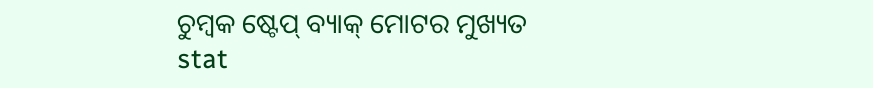ଚୁମ୍ବକ ଷ୍ଟେପ୍ ବ୍ୟାକ୍ ମୋଟର ମୁଖ୍ୟତ stat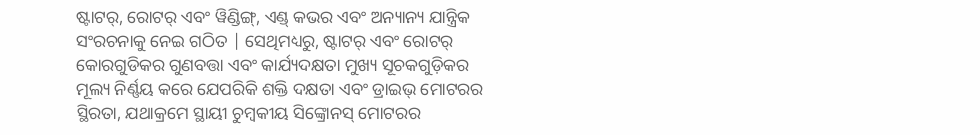ଷ୍ଟାଟର୍, ରୋଟର୍ ଏବଂ ୱିଣ୍ଡିଙ୍ଗ୍, ଏଣ୍ଡ୍ କଭର ଏବଂ ଅନ୍ୟାନ୍ୟ ଯାନ୍ତ୍ରିକ ସଂରଚନାକୁ ନେଇ ଗଠିତ | ସେଥିମଧ୍ୟରୁ, ଷ୍ଟାଟର୍ ଏବଂ ରୋଟର୍ କୋରଗୁଡିକର ଗୁଣବତ୍ତା ଏବଂ କାର୍ଯ୍ୟଦକ୍ଷତା ମୁଖ୍ୟ ସୂଚକଗୁଡ଼ିକର ମୂଲ୍ୟ ନିର୍ଣ୍ଣୟ କରେ ଯେପରିକି ଶକ୍ତି ଦକ୍ଷତା ଏବଂ ଡ୍ରାଇଭ୍ ମୋଟରର ସ୍ଥିରତା, ଯଥାକ୍ରମେ ସ୍ଥାୟୀ ଚୁମ୍ବକୀୟ ସିଙ୍କ୍ରୋନସ୍ ମୋଟରର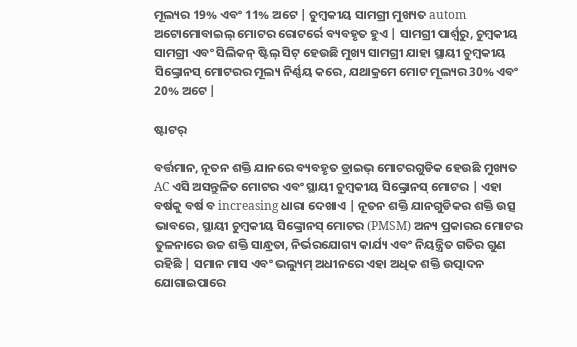ମୂଲ୍ୟର 19% ଏବଂ 11% ଅଟେ | ଚୁମ୍ବକୀୟ ସାମଗ୍ରୀ ମୁଖ୍ୟତ autom ଅଟୋମୋବାଇଲ୍ ମୋଟର ରୋଟର୍ରେ ବ୍ୟବହୃତ ହୁଏ | ସାମଗ୍ରୀ ପାର୍ଶ୍ୱରୁ, ଚୁମ୍ବକୀୟ ସାମଗ୍ରୀ ଏବଂ ସିଲିକନ୍ ଷ୍ଟିଲ୍ ସିଟ୍ ହେଉଛି ମୁଖ୍ୟ ସାମଗ୍ରୀ ଯାହା ସ୍ଥାୟୀ ଚୁମ୍ବକୀୟ ସିଙ୍କ୍ରୋନସ୍ ମୋଟରର ମୂଲ୍ୟ ନିର୍ଣ୍ଣୟ କରେ, ଯଥାକ୍ରମେ ମୋଟ ମୂଲ୍ୟର 30% ଏବଂ 20% ଅଟେ |

ଷ୍ଟାଟର୍

ବର୍ତ୍ତମାନ, ନୂତନ ଶକ୍ତି ଯାନରେ ବ୍ୟବହୃତ ଡ୍ରାଇଭ୍ ମୋଟରଗୁଡିକ ହେଉଛି ମୁଖ୍ୟତ AC ଏସି ଅସନ୍ତୁଳିତ ମୋଟର ଏବଂ ସ୍ଥାୟୀ ଚୁମ୍ବକୀୟ ସିଙ୍କ୍ରୋନସ୍ ମୋଟର | ଏହା ବର୍ଷକୁ ବର୍ଷ ବ increasing ଧାରା ଦେଖାଏ | ନୂତନ ଶକ୍ତି ଯାନଗୁଡିକର ଶକ୍ତି ଉତ୍ସ ଭାବରେ, ସ୍ଥାୟୀ ଚୁମ୍ବକୀୟ ସିଙ୍କ୍ରୋନସ୍ ମୋଟର (PMSM) ଅନ୍ୟ ପ୍ରକାରର ମୋଟର ତୁଳନାରେ ଉଚ୍ଚ ଶକ୍ତି ସାନ୍ଧ୍ରତା, ନିର୍ଭରଯୋଗ୍ୟ କାର୍ଯ୍ୟ ଏବଂ ନିୟନ୍ତ୍ରିତ ଗତିର ଗୁଣ ରହିଛି | ସମାନ ମାସ ଏବଂ ଭଲ୍ୟୁମ୍ ଅଧୀନରେ ଏହା ଅଧିକ ଶକ୍ତି ଉତ୍ପାଦନ ଯୋଗାଇପାରେ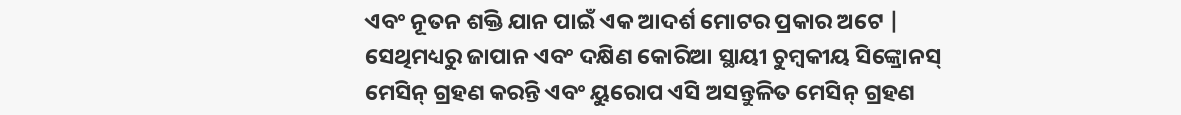ଏବଂ ନୂତନ ଶକ୍ତି ଯାନ ପାଇଁ ଏକ ଆଦର୍ଶ ମୋଟର ପ୍ରକାର ଅଟେ | ସେଥିମଧ୍ୟରୁ ଜାପାନ ଏବଂ ଦକ୍ଷିଣ କୋରିଆ ସ୍ଥାୟୀ ଚୁମ୍ବକୀୟ ସିଙ୍କ୍ରୋନସ୍ ମେସିନ୍ ଗ୍ରହଣ କରନ୍ତି ଏବଂ ୟୁରୋପ ଏସି ଅସନ୍ତୁଳିତ ମେସିନ୍ ଗ୍ରହଣ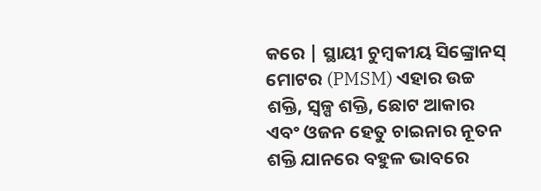କରେ | ସ୍ଥାୟୀ ଚୁମ୍ବକୀୟ ସିଙ୍କ୍ରୋନସ୍ ମୋଟର (PMSM) ଏହାର ଉଚ୍ଚ ଶକ୍ତି, ସ୍ୱଳ୍ପ ଶକ୍ତି, ଛୋଟ ଆକାର ଏବଂ ଓଜନ ହେତୁ ଚାଇନାର ନୂତନ ଶକ୍ତି ଯାନରେ ବହୁଳ ଭାବରେ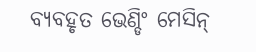ବ୍ୟବହୃତ ଭେଣ୍ଡିଂ ମେସିନ୍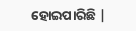ହୋଇପାରିଛି |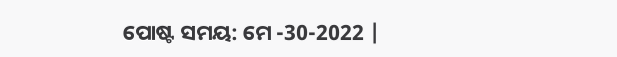ପୋଷ୍ଟ ସମୟ: ମେ -30-2022 |